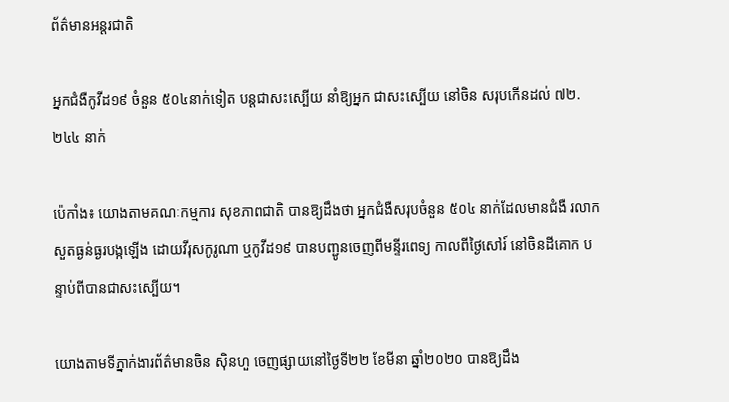ព័ត៌មានអន្តរជាតិ

អ្នកជំងឺកូវីដ១៩ ចំនួន ៥០៤នាក់ទៀត បន្តជាសះស្បើយ នាំឱ្យអ្នក ជាសះស្បើយ នៅចិន សរុបកើនដល់ ៧២.២៤៤ នាក់

ប៉េកាំង៖ យោងតាមគណៈកម្មការ សុខភាពជាតិ បានឱ្យដឹងថា អ្នកជំងឺសរុបចំនួន ៥០៤ នាក់ដែលមានជំងឺ រលាកសួតធ្ងន់ធ្ងរបង្កឡើង ដោយវីរុសកូរូណា ឬកូវីដ១៩ បានបញ្ជូនចេញពីមន្ទីរពេទ្យ កាលពីថ្ងៃសៅរ៍ នៅចិនដីគោក បន្ទាប់ពីបានជាសះស្បើយ។

យោងតាមទីភ្នាក់ងារព័ត៌មានចិន ស៊ិនហួ ចេញផ្សាយនៅថ្ងៃទី២២ ខែមីនា ឆ្នាំ២០២០ បានឱ្យដឹង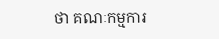ថា គណៈកម្មការ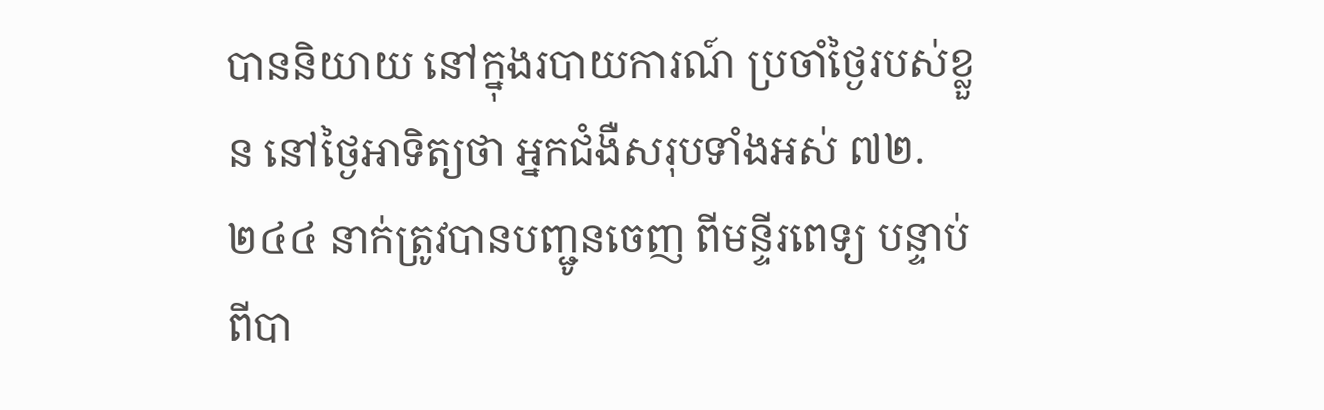បាននិយាយ នៅក្នុងរបាយការណ៍ ប្រចាំថ្ងៃរបស់ខ្លួន នៅថ្ងៃអាទិត្យថា អ្នកជំងឺសរុបទាំងអស់ ៧២.២៤៤ នាក់ត្រូវបានបញ្ជូនចេញ ពីមន្ទីរពេទ្យ បន្ទាប់ពីបា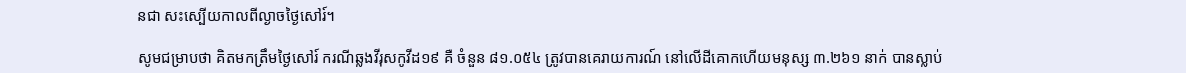នជា សះស្បើយកាលពីល្ងាចថ្ងៃសៅរ៍។

សូមជម្រាបថា គិតមកត្រឹមថ្ងៃសៅរ៍ ករណីឆ្លងវីរុសកូវីដ១៩ គឺ ចំនួន ៨១.០៥៤ ត្រូវបានគេរាយការណ៍ នៅលើដីគោកហើយមនុស្ស ៣.២៦១ នាក់ បានស្លាប់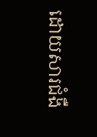ដោយសារជំងឺ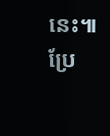នេះ៕
ប្រែ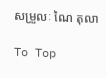សម្រួលៈ ណៃ តុលា

To Top